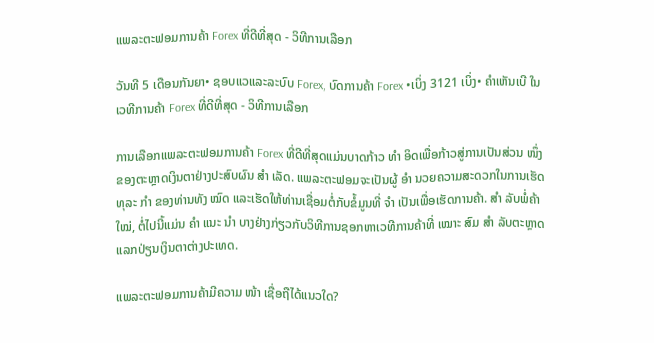ແພລະຕະຟອມການຄ້າ Forex ທີ່ດີທີ່ສຸດ - ວິທີການເລືອກ

ວັນທີ 5 ເດືອນກັນຍາ• ຊອບແວແລະລະບົບ Forex, ບົດການຄ້າ Forex •ເບິ່ງ 3121 ເບິ່ງ• ຄໍາເຫັນເບີ ໃນເວທີການຄ້າ Forex ທີ່ດີທີ່ສຸດ - ວິທີການເລືອກ

ການເລືອກແພລະຕະຟອມການຄ້າ Forex ທີ່ດີທີ່ສຸດແມ່ນບາດກ້າວ ທຳ ອິດເພື່ອກ້າວສູ່ການເປັນສ່ວນ ໜຶ່ງ ຂອງຕະຫຼາດເງິນຕາຢ່າງປະສົບຜົນ ສຳ ເລັດ. ແພລະຕະຟອມຈະເປັນຜູ້ ອຳ ນວຍຄວາມສະດວກໃນການເຮັດທຸລະ ກຳ ຂອງທ່ານທັງ ໝົດ ແລະເຮັດໃຫ້ທ່ານເຊື່ອມຕໍ່ກັບຂໍ້ມູນທີ່ ຈຳ ເປັນເພື່ອເຮັດການຄ້າ. ສຳ ລັບພໍ່ຄ້າ ໃໝ່, ຕໍ່ໄປນີ້ແມ່ນ ຄຳ ແນະ ນຳ ບາງຢ່າງກ່ຽວກັບວິທີການຊອກຫາເວທີການຄ້າທີ່ ເໝາະ ສົມ ສຳ ລັບຕະຫຼາດແລກປ່ຽນເງິນຕາຕ່າງປະເທດ.

ແພລະຕະຟອມການຄ້າມີຄວາມ ໜ້າ ເຊື່ອຖືໄດ້ແນວໃດ?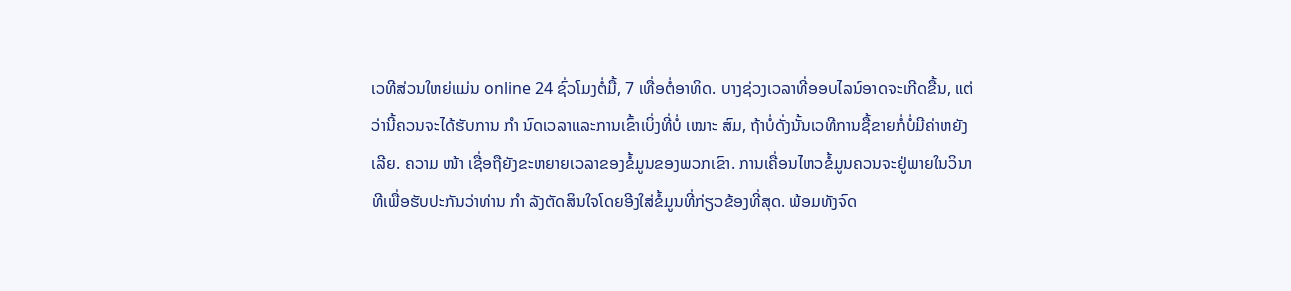ເວທີສ່ວນໃຫຍ່ແມ່ນ online 24 ຊົ່ວໂມງຕໍ່ມື້, 7 ເທື່ອຕໍ່ອາທິດ. ບາງຊ່ວງເວລາທີ່ອອບໄລນ໌ອາດຈະເກີດຂື້ນ, ແຕ່ວ່ານີ້ຄວນຈະໄດ້ຮັບການ ກຳ ນົດເວລາແລະການເຂົ້າເບິ່ງທີ່ບໍ່ ເໝາະ ສົມ, ຖ້າບໍ່ດັ່ງນັ້ນເວທີການຊື້ຂາຍກໍ່ບໍ່ມີຄ່າຫຍັງເລີຍ. ຄວາມ ໜ້າ ເຊື່ອຖືຍັງຂະຫຍາຍເວລາຂອງຂໍ້ມູນຂອງພວກເຂົາ. ການເຄື່ອນໄຫວຂໍ້ມູນຄວນຈະຢູ່ພາຍໃນວິນາທີເພື່ອຮັບປະກັນວ່າທ່ານ ກຳ ລັງຕັດສິນໃຈໂດຍອີງໃສ່ຂໍ້ມູນທີ່ກ່ຽວຂ້ອງທີ່ສຸດ. ພ້ອມທັງຈົດ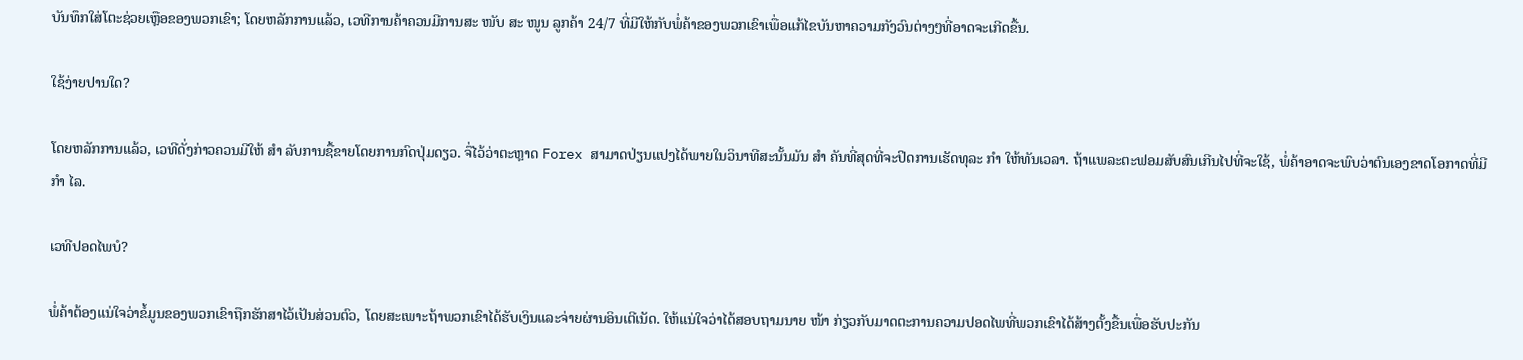ບັນທຶກໃສ່ໂຕະຊ່ວຍເຫຼືອຂອງພວກເຂົາ; ໂດຍຫລັກການແລ້ວ, ເວທີການຄ້າຄວນມີການສະ ໜັບ ສະ ໜູນ ລູກຄ້າ 24/7 ທີ່ມີໃຫ້ກັບພໍ່ຄ້າຂອງພວກເຂົາເພື່ອແກ້ໄຂບັນຫາຄວາມກັງວົນຕ່າງໆທີ່ອາດຈະເກີດຂື້ນ.

ໃຊ້ງ່າຍປານໃດ?

ໂດຍຫລັກການແລ້ວ, ເວທີດັ່ງກ່າວຄວນມີໃຫ້ ສຳ ລັບການຊື້ຂາຍໂດຍການກົດປຸ່ມດຽວ. ຈື່ໄວ້ວ່າຕະຫຼາດ Forex ສາມາດປ່ຽນແປງໄດ້ພາຍໃນວິນາທີສະນັ້ນມັນ ສຳ ຄັນທີ່ສຸດທີ່ຈະປິດການເຮັດທຸລະ ກຳ ໃຫ້ທັນເວລາ. ຖ້າແພລະຕະຟອມສັບສົນເກີນໄປທີ່ຈະໃຊ້, ພໍ່ຄ້າອາດຈະພົບວ່າຕົນເອງຂາດໂອກາດທີ່ມີ ກຳ ໄລ.

ເວທີປອດໄພບໍ?

ພໍ່ຄ້າຕ້ອງແນ່ໃຈວ່າຂໍ້ມູນຂອງພວກເຂົາຖືກຮັກສາໄວ້ເປັນສ່ວນຕົວ, ໂດຍສະເພາະຖ້າພວກເຂົາໄດ້ຮັບເງິນແລະຈ່າຍຜ່ານອິນເຕີເນັດ. ໃຫ້ແນ່ໃຈວ່າໄດ້ສອບຖາມນາຍ ໜ້າ ກ່ຽວກັບມາດຕະການຄວາມປອດໄພທີ່ພວກເຂົາໄດ້ສ້າງຕັ້ງຂື້ນເພື່ອຮັບປະກັນ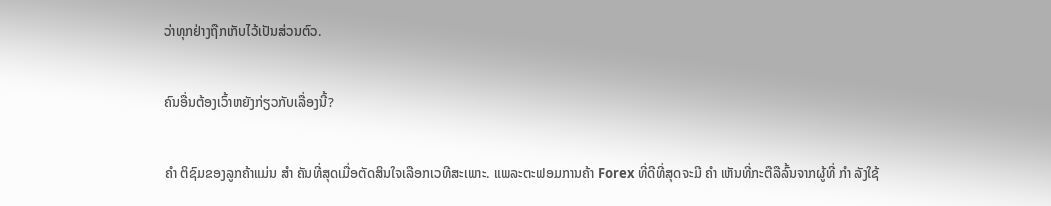ວ່າທຸກຢ່າງຖືກເກັບໄວ້ເປັນສ່ວນຕົວ.

ຄົນອື່ນຕ້ອງເວົ້າຫຍັງກ່ຽວກັບເລື່ອງນີ້?

ຄຳ ຕິຊົມຂອງລູກຄ້າແມ່ນ ສຳ ຄັນທີ່ສຸດເມື່ອຕັດສິນໃຈເລືອກເວທີສະເພາະ. ແພລະຕະຟອມການຄ້າ Forex ທີ່ດີທີ່ສຸດຈະມີ ຄຳ ເຫັນທີ່ກະຕືລືລົ້ນຈາກຜູ້ທີ່ ກຳ ລັງໃຊ້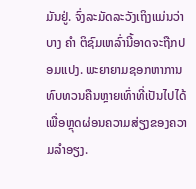ມັນຢູ່. ຈົ່ງລະມັດລະວັງເຖິງແມ່ນວ່າບາງ ຄຳ ຕິຊົມເຫລົ່ານີ້ອາດຈະຖືກປອມແປງ. ພະຍາຍາມຊອກຫາການທົບທວນຄືນຫຼາຍເທົ່າທີ່ເປັນໄປໄດ້ເພື່ອຫຼຸດຜ່ອນຄວາມສ່ຽງຂອງຄວາມລໍາອຽງ.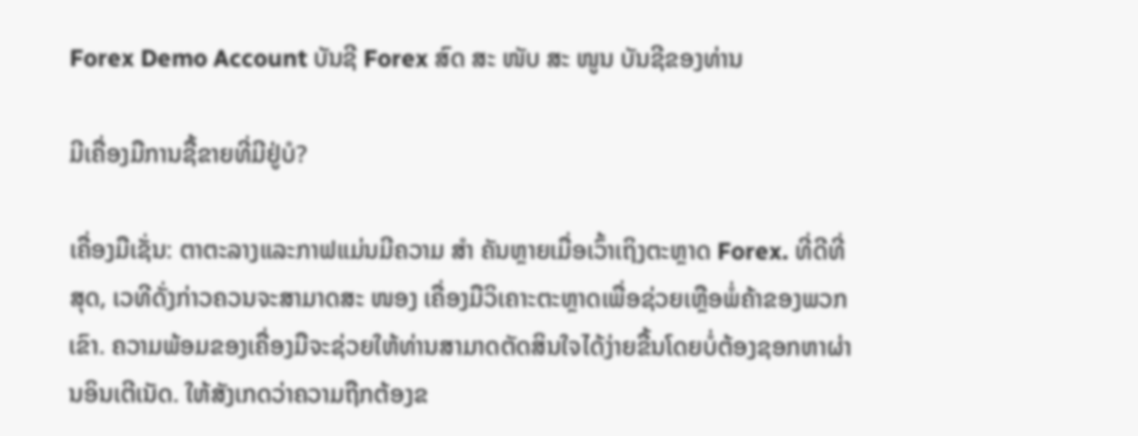Forex Demo Account ບັນຊີ Forex ສົດ ສະ ໜັບ ສະ ໜູນ ບັນຊີຂອງທ່ານ

ມີເຄື່ອງມືການຊື້ຂາຍທີ່ມີຢູ່ບໍ?

ເຄື່ອງມືເຊັ່ນ: ຕາຕະລາງແລະກາຟແມ່ນມີຄວາມ ສຳ ຄັນຫຼາຍເມື່ອເວົ້າເຖິງຕະຫຼາດ Forex. ທີ່ດີທີ່ສຸດ, ເວທີດັ່ງກ່າວຄວນຈະສາມາດສະ ໜອງ ເຄື່ອງມືວິເຄາະຕະຫຼາດເພື່ອຊ່ວຍເຫຼືອພໍ່ຄ້າຂອງພວກເຂົາ. ຄວາມພ້ອມຂອງເຄື່ອງມືຈະຊ່ວຍໃຫ້ທ່ານສາມາດຕັດສິນໃຈໄດ້ງ່າຍຂື້ນໂດຍບໍ່ຕ້ອງຊອກຫາຜ່ານອິນເຕີເນັດ. ໃຫ້ສັງເກດວ່າຄວາມຖືກຕ້ອງຂ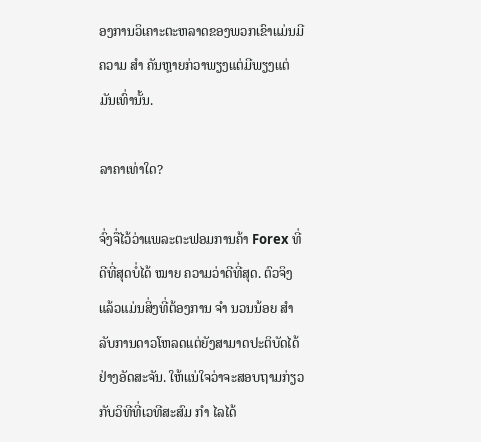ອງການວິເຄາະຕະຫລາດຂອງພວກເຂົາແມ່ນມີຄວາມ ສຳ ຄັນຫຼາຍກ່ວາພຽງແຕ່ມີພຽງແຕ່ມັນເທົ່ານັ້ນ.

ລາຄາເທ່າໃດ?

ຈົ່ງຈື່ໄວ້ວ່າແພລະຕະຟອມການຄ້າ Forex ທີ່ດີທີ່ສຸດບໍ່ໄດ້ ໝາຍ ຄວາມວ່າດີທີ່ສຸດ. ຕົວຈິງແລ້ວແມ່ນສິ່ງທີ່ຕ້ອງການ ຈຳ ນວນນ້ອຍ ສຳ ລັບການດາວໂຫລດແຕ່ຍັງສາມາດປະຕິບັດໄດ້ຢ່າງອັດສະຈັນ. ໃຫ້ແນ່ໃຈວ່າຈະສອບຖາມກ່ຽວກັບວິທີທີ່ເວທີສະສົມ ກຳ ໄລໄດ້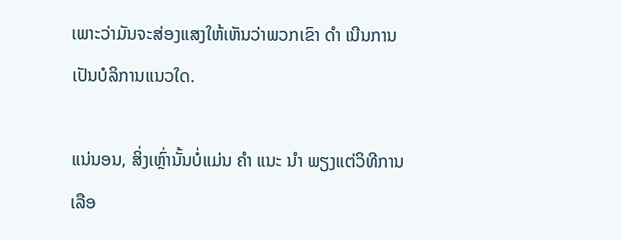ເພາະວ່າມັນຈະສ່ອງແສງໃຫ້ເຫັນວ່າພວກເຂົາ ດຳ ເນີນການເປັນບໍລິການແນວໃດ.

ແນ່ນອນ, ສິ່ງເຫຼົ່ານັ້ນບໍ່ແມ່ນ ຄຳ ແນະ ນຳ ພຽງແຕ່ວິທີການເລືອ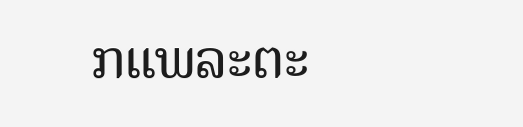ກແພລະຕະ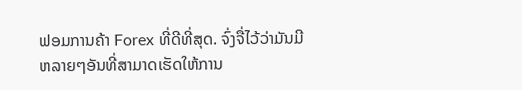ຟອມການຄ້າ Forex ທີ່ດີທີ່ສຸດ. ຈົ່ງຈື່ໄວ້ວ່າມັນມີຫລາຍໆອັນທີ່ສາມາດເຮັດໃຫ້ການ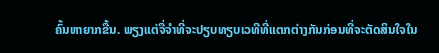ຄົ້ນຫາຍາກຂື້ນ. ພຽງແຕ່ຈື່ຈໍາທີ່ຈະປຽບທຽບເວທີທີ່ແຕກຕ່າງກັນກ່ອນທີ່ຈະຕັດສິນໃຈໃນ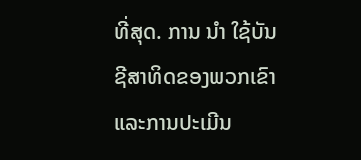ທີ່ສຸດ. ການ ນຳ ໃຊ້ບັນຊີສາທິດຂອງພວກເຂົາແລະການປະເມີນ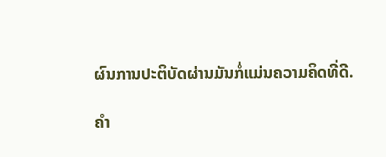ຜົນການປະຕິບັດຜ່ານມັນກໍ່ແມ່ນຄວາມຄິດທີ່ດີ.

ຄໍາ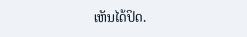ເຫັນໄດ້ປິດ.